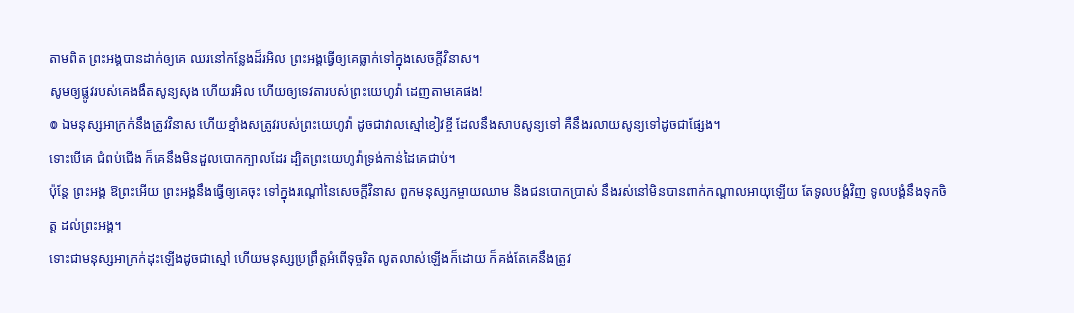តាមពិត ព្រះអង្គបានដាក់ឲ្យគេ ឈរនៅកន្លែងដ៏រអិល ព្រះអង្គធ្វើឲ្យគេធ្លាក់ទៅក្នុងសេចក្ដីវិនាស។
សូមឲ្យផ្លូវរបស់គេងងឹតសូន្យសុង ហើយរអិល ហើយឲ្យទេវតារបស់ព្រះយេហូវ៉ា ដេញតាមគេផង!
៙ ឯមនុស្សអាក្រក់នឹងត្រូវវិនាស ហើយខ្មាំងសត្រូវរបស់ព្រះយេហូវ៉ា ដូចជាវាលស្មៅខៀវខ្ចី ដែលនឹងសាបសូន្យទៅ គឺនឹងរលាយសូន្យទៅដូចជាផ្សែង។
ទោះបើគេ ជំពប់ជើង ក៏គេនឹងមិនដួលបោកក្បាលដែរ ដ្បិតព្រះយេហូវ៉ាទ្រង់កាន់ដៃគេជាប់។
ប៉ុន្តែ ព្រះអង្គ ឱព្រះអើយ ព្រះអង្គនឹងធ្វើឲ្យគេចុះ ទៅក្នុងរណ្តៅនៃសេចក្ដីវិនាស ពួកមនុស្សកម្ចាយឈាម និងជនបោកប្រាស់ នឹងរស់នៅមិនបានពាក់កណ្ដាលអាយុឡើយ តែទូលបង្គំវិញ ទូលបង្គំនឹងទុកចិត្ត ដល់ព្រះអង្គ។
ទោះជាមនុស្សអាក្រក់ដុះឡើងដូចជាស្មៅ ហើយមនុស្សប្រព្រឹត្តអំពើទុច្ចរិត លូតលាស់ឡើងក៏ដោយ ក៏គង់តែគេនឹងត្រូវ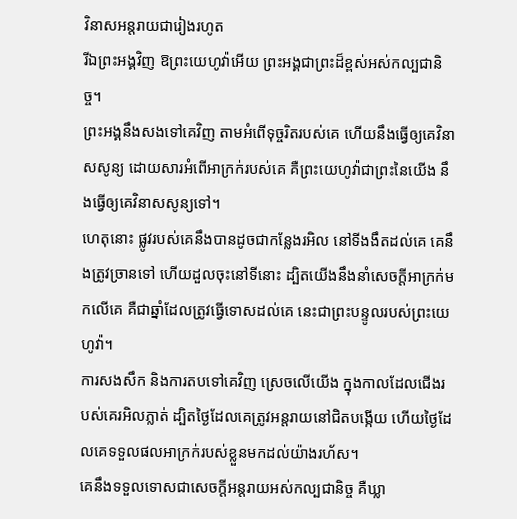វិនាសអន្តរាយជារៀងរហូត
រីឯព្រះអង្គវិញ ឱព្រះយេហូវ៉ាអើយ ព្រះអង្គជាព្រះដ៏ខ្ពស់អស់កល្បជានិច្ច។
ព្រះអង្គនឹងសងទៅគេវិញ តាមអំពើទុច្ចរិតរបស់គេ ហើយនឹងធ្វើឲ្យគេវិនាសសូន្យ ដោយសារអំពើអាក្រក់របស់គេ គឺព្រះយេហូវ៉ាជាព្រះនៃយើង នឹងធ្វើឲ្យគេវិនាសសូន្យទៅ។
ហេតុនោះ ផ្លូវរបស់គេនឹងបានដូចជាកន្លែងរអិល នៅទីងងឹតដល់គេ គេនឹងត្រូវច្រានទៅ ហើយដួលចុះនៅទីនោះ ដ្បិតយើងនឹងនាំសេចក្ដីអាក្រក់មកលើគេ គឺជាឆ្នាំដែលត្រូវធ្វើទោសដល់គេ នេះជាព្រះបន្ទូលរបស់ព្រះយេហូវ៉ា។
ការសងសឹក និងការតបទៅគេវិញ ស្រេចលើយើង ក្នុងកាលដែលជើងរបស់គេរអិលភ្លាត់ ដ្បិតថ្ងៃដែលគេត្រូវអន្តរាយនៅជិតបង្កើយ ហើយថ្ងៃដែលគេទទួលផលអាក្រក់របស់ខ្លួនមកដល់យ៉ាងរហ័ស។
គេនឹងទទួលទោសជាសេចក្ដីអន្តរាយអស់កល្បជានិច្ច គឺឃ្លា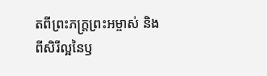តពីព្រះភក្ត្រព្រះអម្ចាស់ និងពីសិរីល្អនៃឫ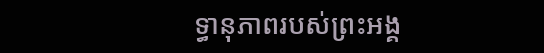ទ្ធានុភាពរបស់ព្រះអង្គ